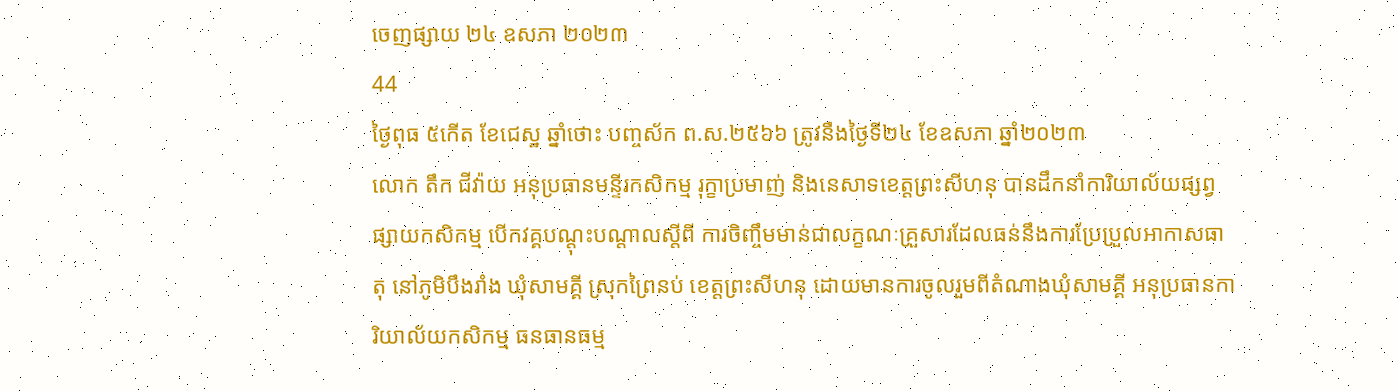ចេញផ្សាយ ២៤ ឧសភា ២០២៣
44
ថ្ងៃពុធ ៥កើត ខែជេស្ឋ ឆ្នាំថោះ បញ្ចស័ក ព.ស.២៥៦៦ ត្រូវនឹងថ្ងៃទី២៤ ខែឧសភា ឆ្នាំ២០២៣
លោក តឹក ជីវ៉ាយ អនុប្រធានមន្ទីរកសិកម្ម រុក្ខាប្រមាញ់ និងនេសាទខេត្តព្រះសីហនុ បានដឹកនាំការិយាល័យផ្សព្វផ្សាយកសិកម្ម បើកវគ្គបណ្តុះបណ្តាលស្តីពី ការចិញ្ចឹមមាន់ជាលក្ខណៈគ្រួសារដែលធន់នឹងការប្រែប្រួលអាកាសធាតុ នៅភូមិបឹងរាំង ឃុំសាមគ្គី ស្រុកព្រៃនប់ ខេត្តព្រះសីហនុ ដោយមានការចូលរួមពីតំណាងឃុំសាមគ្គី អនុប្រធានការិយាល័យកសិកម្ម ធនធានធម្ម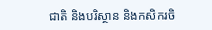ជាតិ និងបរិស្ថាន និងកសិករចិ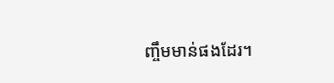ញ្ចឹមមាន់ផងដែរ។